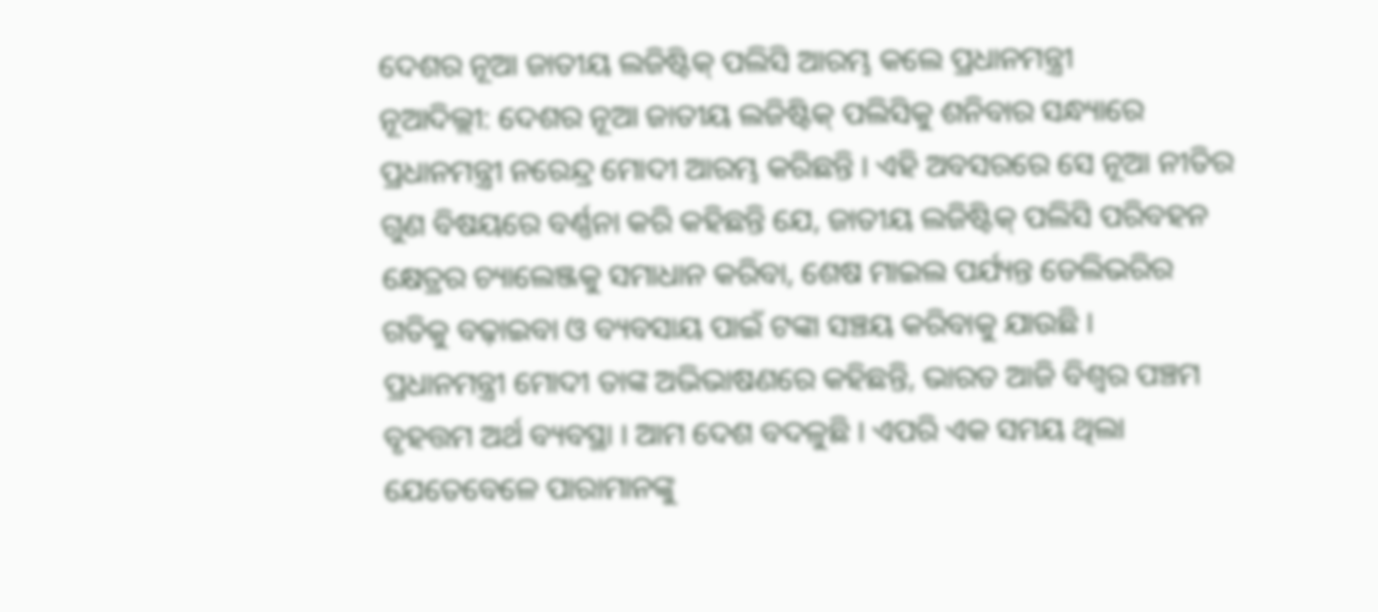ଦେଶର ନୂଆ ଜାତୀୟ ଲଜିଷ୍ଟିକ୍ ପଲିସି ଆରମ୍ଭ କଲେ ପ୍ରଧାନମନ୍ତ୍ରୀ
ନୂଆଦିଲ୍ଲୀ: ଦେଶର ନୂଆ ଜାତୀୟ ଲଜିଷ୍ଟିକ୍ ପଲିସିକୁ ଶନିବାର ସନ୍ଧ୍ୟାରେ ପ୍ରଧାନମନ୍ତ୍ରୀ ନରେନ୍ଦ୍ର ମୋଦୀ ଆରମ୍ଭ କରିଛନ୍ତି । ଏହି ଅବସରରେ ସେ ନୂଆ ନୀତିର ଗୁଣ ବିଷୟରେ ବର୍ଣ୍ଣନା କରି କହିଛନ୍ତି ଯେ, ଜାତୀୟ ଲଜିଷ୍ଟିକ୍ ପଲିସି ପରିବହନ କ୍ଷେତ୍ରର ଚ୍ୟାଲେଞ୍ଜକୁ ସମାଧାନ କରିବା, ଶେଷ ମାଇଲ ପର୍ଯ୍ୟନ୍ତ ଡେଲିଭରିର ଗତିକୁ ବଢ଼ାଇବା ଓ ବ୍ୟବସାୟ ପାଇଁ ଟଙ୍କା ସଞ୍ଚୟ କରିବାକୁ ଯାଉଛି ।
ପ୍ରଧାନମନ୍ତ୍ରୀ ମୋଦୀ ତାଙ୍କ ଅଭିଭାଷଣରେ କହିଛନ୍ତି, ଭାରତ ଆଜି ବିଶ୍ୱର ପଞ୍ଚମ ବୃହତ୍ତମ ଅର୍ଥ ବ୍ୟବସ୍ଥା । ଆମ ଦେଶ ବଦଳୁଛି । ଏପରି ଏକ ସମୟ ଥିଲା ଯେତେବେଳେ ପାରାମାନଙ୍କୁ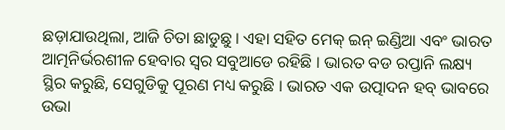ଛଡ଼ାଯାଉଥିଲା, ଆଜି ଚିତା ଛାଡୁଛୁ । ଏହା ସହିତ ମେକ୍ ଇନ୍ ଇଣ୍ଡିଆ ଏବଂ ଭାରତ ଆତ୍ମନିର୍ଭରଶୀଳ ହେବାର ସ୍ୱର ସବୁଆଡେ ରହିଛି । ଭାରତ ବଡ ରପ୍ତାନି ଲକ୍ଷ୍ୟ ସ୍ଥିର କରୁଛି, ସେଗୁଡିକୁ ପୂରଣ ମଧ୍ୟ କରୁଛି । ଭାରତ ଏକ ଉତ୍ପାଦନ ହବ୍ ଭାବରେ ଉଭା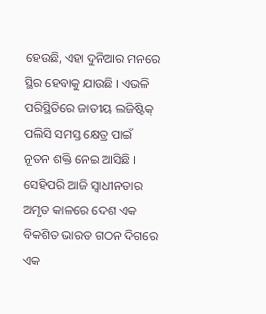ହେଉଛି, ଏହା ଦୁନିଆର ମନରେ ସ୍ଥିର ହେବାକୁ ଯାଉଛି । ଏଭଳି ପରିସ୍ଥିତିରେ ଜାତୀୟ ଲଜିଷ୍ଟିକ୍ ପଲିସି ସମସ୍ତ କ୍ଷେତ୍ର ପାଇଁ ନୂତନ ଶକ୍ତି ନେଇ ଆସିଛି ।
ସେହିପରି ଆଜି ସ୍ୱାଧୀନତାର ଅମୃତ କାଳରେ ଦେଶ ଏକ ବିକଶିତ ଭାରତ ଗଠନ ଦିଗରେ ଏକ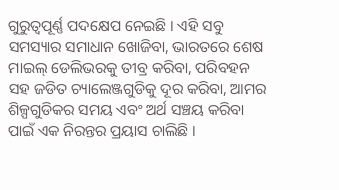ଗୁରୁତ୍ୱପୂର୍ଣ୍ଣ ପଦକ୍ଷେପ ନେଇଛି । ଏହି ସବୁ ସମସ୍ୟାର ସମାଧାନ ଖୋଜିବା, ଭାରତରେ ଶେଷ ମାଇଲ୍ ଡେଲିଭରକୁ ତୀବ୍ର କରିବା, ପରିବହନ ସହ ଜଡିତ ଚ୍ୟାଲେଞ୍ଜଗୁଡିକୁ ଦୂର କରିବା, ଆମର ଶିଳ୍ପଗୁଡିକର ସମୟ ଏବଂ ଅର୍ଥ ସଞ୍ଚୟ କରିବା ପାଇଁ ଏକ ନିରନ୍ତର ପ୍ରୟାସ ଚାଲିଛି ।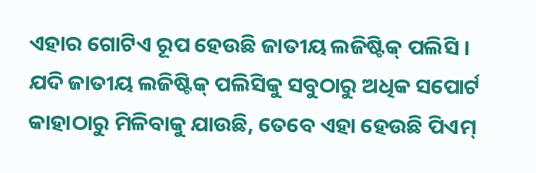ଏହାର ଗୋଟିଏ ରୂପ ହେଉଛି ଜାତୀୟ ଲଜିଷ୍ଟିକ୍ ପଲିସି । ଯଦି ଜାତୀୟ ଲଜିଷ୍ଟିକ୍ ପଲିସିକୁ ସବୁଠାରୁ ଅଧିକ ସପୋର୍ଟ କାହାଠାରୁ ମିଳିବାକୁ ଯାଉଛି, ତେବେ ଏହା ହେଉଛି ପିଏମ୍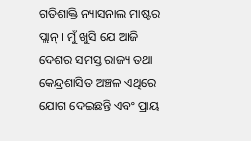ଗତିଶାକ୍ତି ନ୍ୟାସନାଲ ମାଷ୍ଟର ପ୍ଲାନ୍ । ମୁଁ ଖୁସି ଯେ ଆଜି ଦେଶର ସମସ୍ତ ରାଜ୍ୟ ତଥା କେନ୍ଦ୍ରଶାସିତ ଅଞ୍ଚଳ ଏଥିରେ ଯୋଗ ଦେଇଛନ୍ତି ଏବଂ ପ୍ରାୟ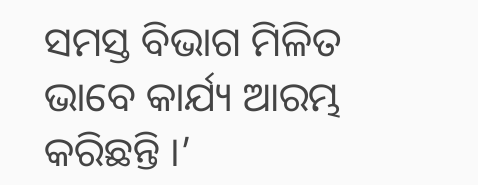ସମସ୍ତ ବିଭାଗ ମିଳିତ ଭାବେ କାର୍ଯ୍ୟ ଆରମ୍ଭ କରିଛନ୍ତି ।’